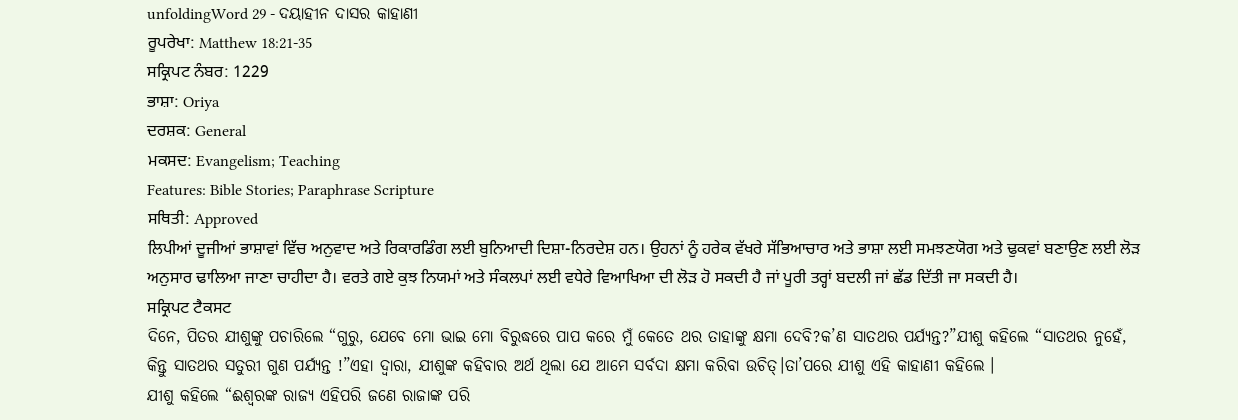unfoldingWord 29 - ଦୟାହୀନ ଦାସର କାହାଣୀ
ਰੂਪਰੇਖਾ: Matthew 18:21-35
ਸਕ੍ਰਿਪਟ ਨੰਬਰ: 1229
ਭਾਸ਼ਾ: Oriya
ਦਰਸ਼ਕ: General
ਮਕਸਦ: Evangelism; Teaching
Features: Bible Stories; Paraphrase Scripture
ਸਥਿਤੀ: Approved
ਲਿਪੀਆਂ ਦੂਜੀਆਂ ਭਾਸ਼ਾਵਾਂ ਵਿੱਚ ਅਨੁਵਾਦ ਅਤੇ ਰਿਕਾਰਡਿੰਗ ਲਈ ਬੁਨਿਆਦੀ ਦਿਸ਼ਾ-ਨਿਰਦੇਸ਼ ਹਨ। ਉਹਨਾਂ ਨੂੰ ਹਰੇਕ ਵੱਖਰੇ ਸੱਭਿਆਚਾਰ ਅਤੇ ਭਾਸ਼ਾ ਲਈ ਸਮਝਣਯੋਗ ਅਤੇ ਢੁਕਵਾਂ ਬਣਾਉਣ ਲਈ ਲੋੜ ਅਨੁਸਾਰ ਢਾਲਿਆ ਜਾਣਾ ਚਾਹੀਦਾ ਹੈ। ਵਰਤੇ ਗਏ ਕੁਝ ਨਿਯਮਾਂ ਅਤੇ ਸੰਕਲਪਾਂ ਲਈ ਵਧੇਰੇ ਵਿਆਖਿਆ ਦੀ ਲੋੜ ਹੋ ਸਕਦੀ ਹੈ ਜਾਂ ਪੂਰੀ ਤਰ੍ਹਾਂ ਬਦਲੀ ਜਾਂ ਛੱਡ ਦਿੱਤੀ ਜਾ ਸਕਦੀ ਹੈ।
ਸਕ੍ਰਿਪਟ ਟੈਕਸਟ
ଦିନେ, ପିତର ଯୀଶୁଙ୍କୁ ପଚାରିଲେ “ଗୁରୁ, ଯେବେ ମୋ ଭାଇ ମୋ ବିରୁଦ୍ଧରେ ପାପ କରେ ମୁଁ କେତେ ଥର ତାହାଙ୍କୁ କ୍ଷମା ଦେବି?କ’ଣ ସାତଥର ପର୍ଯ୍ୟନ୍ତ?”ଯୀଶୁ କହିଲେ “ସାତଥର ନୁହେଁ, କିନ୍ତୁ ସାତଥର ସତୁରୀ ଗୁଣ ପର୍ଯ୍ୟନ୍ତ !”ଏହା ଦ୍ଵାରା, ଯୀଶୁଙ୍କ କହିବାର ଅର୍ଥ ଥିଲା ଯେ ଆମେ ସର୍ବଦା କ୍ଷମା କରିବା ଉଚିତ୍।ତା’ପରେ ଯୀଶୁ ଏହି କାହାଣୀ କହିଲେ ।
ଯୀଶୁ କହିଲେ “ଈଶ୍ବରଙ୍କ ରାଜ୍ୟ ଏହିପରି ଜଣେ ରାଜାଙ୍କ ପରି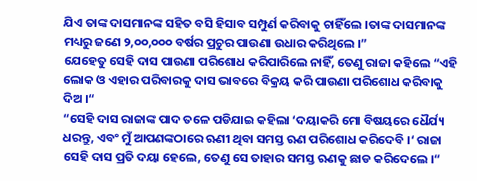ଯିଏ ତାଙ୍କ ଦାସମାନଙ୍କ ସହିତ ବସି ହିସାବ ସମ୍ପୁର୍ଣ କରିବାକୁ ଚାହିଁଲେ ।ତାଙ୍କ ଦାସମାନଙ୍କ ମଧ୍ୟରୁ ଜଣେ ୨,୦୦,୦୦୦ ବର୍ଷର ପ୍ରଚୁର ପାଉଣା ଉଧାର କରିଥିଲେ ।”
ଯେହେତୁ ସେହି ଦାସ ପାଉଣା ପରିଶୋଧ କରିପାରିଲେ ନାହିଁ, ତେଣୁ ରାଜା କହିଲେ “ଏହି ଲୋକ ଓ ଏହାର ପରିବାରକୁ ଦାସ ଭାବରେ ବିକ୍ରୟ କରି ପାଉଣା ପରିଶୋଧ କରିବାକୁ ଦିଅ ।“
“ସେହି ଦାସ ରାଜାଙ୍କ ପାଦ ତଳେ ପଡିଯାଇ କହିଲା ‘ଦୟାକରି ମୋ ବିଷୟରେ ଧୈର୍ଯ୍ୟ ଧରନ୍ତୁ, ଏବଂ ମୁଁ ଆପଣଙ୍କଠାରେ ଋଣୀ ଥିବା ସମସ୍ତ ଋଣ ପରିଶୋଧ କରିଦେବି ।‘ ରାଜା ସେହି ଦାସ ପ୍ରତି ଦୟା ହେଲେ, ତେଣୁ ସେ ତାହାର ସମସ୍ତ ଋଣକୁ ଛାଡ କରିଦେଲେ ।“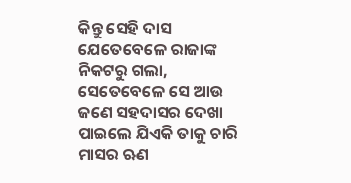କିନ୍ତୁ ସେହି ଦାସ ଯେତେବେଳେ ରାଜାଙ୍କ ନିକଟରୁ ଗଲା, ସେତେବେଳେ ସେ ଆଉ ଜଣେ ସହଦାସର ଦେଖା ପାଇଲେ ଯିଏକି ତାକୁ ଚାରି ମାସର ଋଣ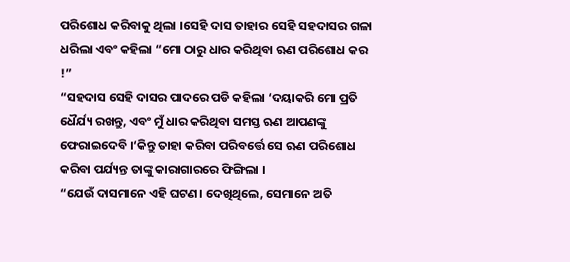ପରିଶୋଧ କରିବାକୁ ଥିଲା ।ସେହି ଦାସ ତାହାର ସେହି ସହଦାସର ଗଳା ଧରିଲା ଏବଂ କହିଲା “ମୋ ଠାରୁ ଧାର କରିଥିବା ଋଣ ପରିଶୋଧ କର !”
“ସହଦାସ ସେହି ଦାସର ପାଦରେ ପଡି କହିଲା ‘ଦୟାକରି ମୋ ପ୍ରତି ଧୈର୍ଯ୍ୟ ରଖନ୍ତୁ, ଏବଂ ମୁଁ ଧାର କରିଥିବା ସମସ୍ତ ଋଣ ଆପଣଙ୍କୁ ଫେରାଇଦେବି ।‘କିନ୍ତୁ ତାହା କରିବା ପରିବର୍ତ୍ତେ ସେ ଋଣ ପରିଶୋଧ କରିବା ପର୍ଯ୍ୟନ୍ତ ତାଙ୍କୁ କାରାଗାରରେ ଫିଙ୍ଗିଲା ।
“ଯେଉଁ ଦାସମାନେ ଏହି ଘଟଣ। ଦେଖିଥିଲେ, ସେମାନେ ଅତି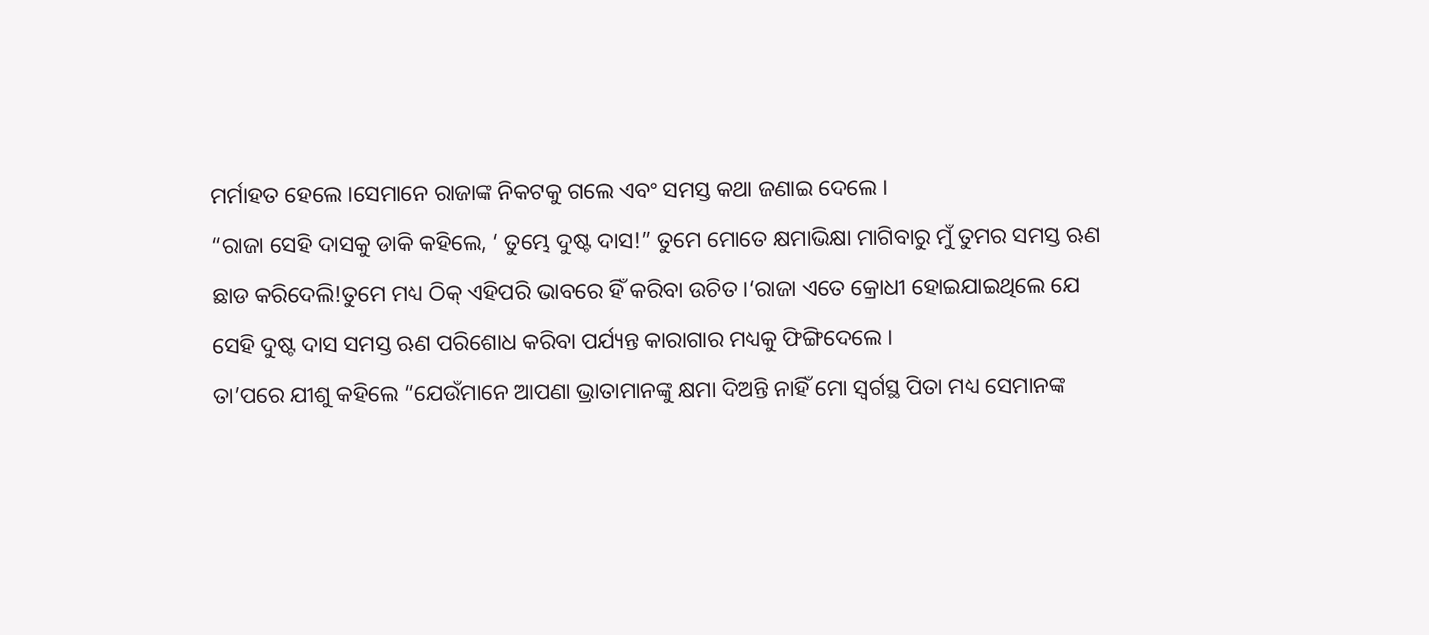ମର୍ମାହତ ହେଲେ ।ସେମାନେ ରାଜାଙ୍କ ନିକଟକୁ ଗଲେ ଏବଂ ସମସ୍ତ କଥା ଜଣାଇ ଦେଲେ ।
“ରାଜା ସେହି ଦାସକୁ ଡାକି କହିଲେ, ‘ ତୁମ୍ଭେ ଦୁଷ୍ଟ ଦାସ!” ତୁମେ ମୋତେ କ୍ଷମାଭିକ୍ଷା ମାଗିବାରୁ ମୁଁ ତୁମର ସମସ୍ତ ଋଣ ଛାଡ କରିଦେଲି!ତୁମେ ମଧ୍ୟ ଠିକ୍ ଏହିପରି ଭାବରେ ହିଁ କରିବା ଉଚିତ ।‘ରାଜା ଏତେ କ୍ରୋଧୀ ହୋଇଯାଇଥିଲେ ଯେ ସେହି ଦୁଷ୍ଟ ଦାସ ସମସ୍ତ ଋଣ ପରିଶୋଧ କରିବା ପର୍ଯ୍ୟନ୍ତ କାରାଗାର ମଧ୍ୟକୁ ଫିଙ୍ଗିଦେଲେ ।
ତା’ପରେ ଯୀଶୁ କହିଲେ “ଯେଉଁମାନେ ଆପଣା ଭ୍ରାତାମାନଙ୍କୁ କ୍ଷମା ଦିଅନ୍ତି ନାହିଁ ମୋ ସ୍ଵର୍ଗସ୍ଥ ପିତା ମଧ୍ୟ ସେମାନଙ୍କ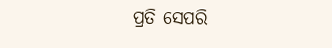ପ୍ରତି ସେପରି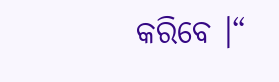କରିବେ ।“